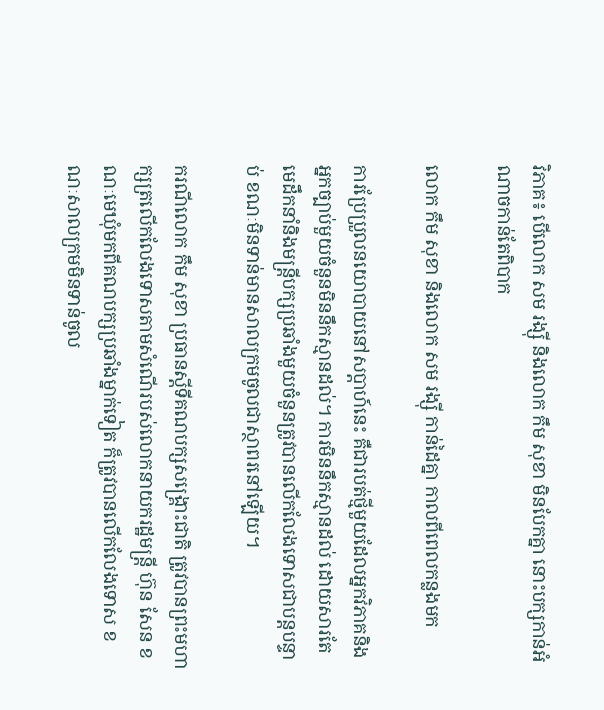វិភាគ៖ បើលោក សម រង្ស៊ី និងលោក កឹម សុខា មិនបែកគ្នា នោះបក្សកាន់អំណាចកាន់តែពិបាក

លោក កឹម សុខា និងលោក សម រង្សុី កាន់ដៃគ្នា កាលពីពេលកន្លងមក

ការប្រែប្រួលនយោបាយនៅសប្តាហ៍នេះ គឺជារបត់ថ្មីមួយដែលអ្នកវិភាគនិងអ្នកច្បាប់មួយចំនួនមិននឹកស្មានដល់។ ការមិននឹកស្មានដល់ ដោយសារតែមេដឹកនាំនិងមន្រ្តីបក្សប្រឆាំងមួយចំនួនត្រូវបានលើកលែងទោសជាបន្តបន្ទាប់ ខណៈមិនទាន់មានសាលក្រមចូលជាស្ថាពរនៅឡើយ។

ករណីលោក កឹម សុខា ប្រធានស្តីទីគណបក្សសង្រ្គោះជាតិ ត្រូវបានព្រះមហាក្សត្រលើកលែងទោសតាមសំណើរបស់លោកនាយករដ្ឋមន្រ្តី ហ៊ុន សែន ខណៈមេឃុំមកពីគណបក្សប្រឆាំងម្នាក់ទៀត ក៏ត្រូវបានលើកលែងទោស ខណៈសាលក្រមមិនទាន់ចូល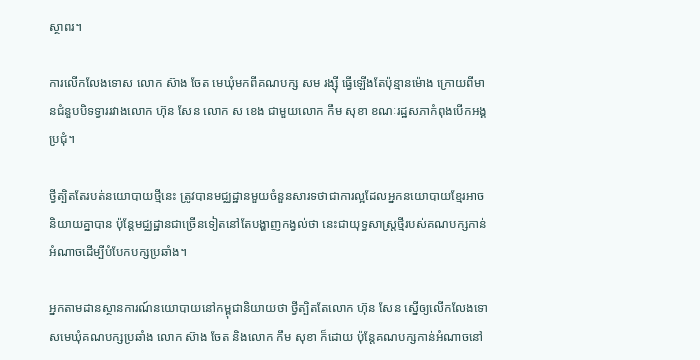ស្ថាពរ។

ការលើកលែងទោស លោក ស៊ាង ចែត មេឃុំមកពីគណបក្ស សម រង្ស៊ី ធ្វើឡើងតែប៉ុន្មានម៉ោង ក្រោយពីមានជំនួបបិទទ្វាររវាងលោក ហ៊ុន សែន លោក ស ខេង ជាមួយលោក កឹម សុខា ខណៈរដ្ឋសភាកំពុងបើកអង្គប្រជុំ។

ថ្វីត្បិតតែរបត់នយោបាយថ្មីនេះ ត្រូវបានមជ្ឈដ្ឋានមួយចំនួនសារទថាជាការល្អដែលអ្នកនយោបាយខ្មែរអាចនិយាយគ្នាបាន ប៉ុន្តែមជ្ឈដ្ឋានជាច្រើនទៀតនៅតែបង្ហាញកង្វល់ថា នេះជាយុទ្ធសាស្ត្រថ្មីរបស់គណបក្សកាន់អំណាចដើម្បីបំបែកបក្សប្រឆាំង។

អ្នកតាមដានស្ថានការណ៍នយោបាយនៅកម្ពុជានិយាយថា ថ្វីត្បិតតែលោក ហ៊ុន សែន ស្នើឲ្យលើកលែងទោសមេឃុំគណបក្សប្រឆាំង លោក ស៊ាង ចែត និងលោក កឹម សុខា ក៏ដោយ ប៉ុន្តែគណបក្សកាន់អំណាចនៅ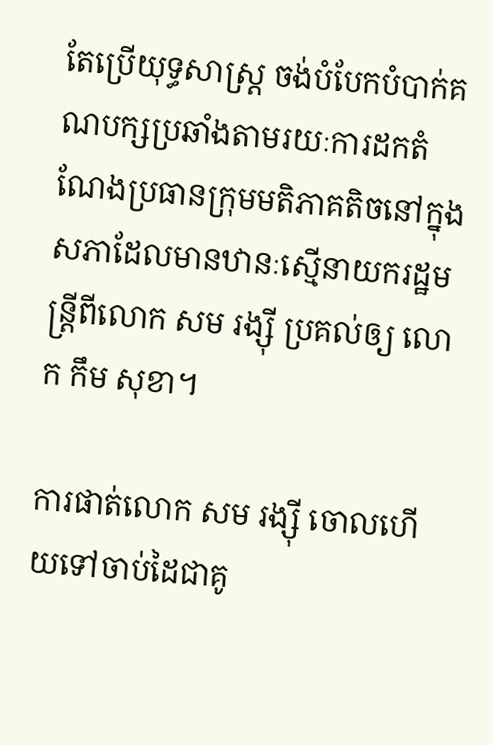តែប្រើយុទ្ធសាស្ត្រ ចង់បំបែកបំបាក់គណបក្សប្រឆាំងតាមរយៈការដកតំណែងប្រធានក្រុមមតិភាគតិចនៅក្នុងសភាដែលមានឋានៈស្មើនាយករដ្ឋមន្រ្តីពីលោក សម រង្ស៊ី ប្រគល់ឲ្យ លោក កឹម សុខា។

ការផាត់លោក សម រង្ស៊ី ចោលហើយទៅចាប់ដៃជាគូ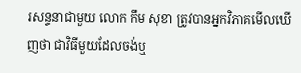រសន្ទនាជាមួយ លោក កឹម សុខា ត្រូវបានអ្នកវិភាគមើលឃើញថា ជាវិធីមួយដែលចង់ឬ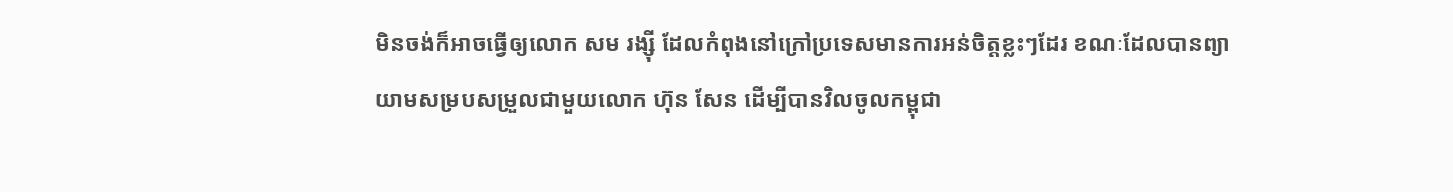មិនចង់ក៏អាចធ្វើឲ្យលោក សម រង្ស៊ី ដែលកំពុងនៅក្រៅប្រទេសមានការអន់ចិត្តខ្លះៗដែរ ខណៈដែលបានព្យាយាមសម្របសម្រួលជាមួយលោក ហ៊ុន សែន ដើម្បីបានវិលចូលកម្ពុជា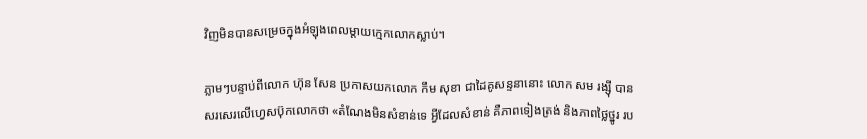វិញមិនបានសម្រេចក្នុងអំឡុងពេលម្តាយក្មេកលោកស្លាប់។

ភ្លាមៗបន្ទាប់ពីលោក ហ៊ុន សែន ប្រកាសយកលោក កឹម សុខា ជាដៃគូសន្ទនានោះ លោក សម រង្ស៊ី បានសរសេរលើហ្វេសប៊ុកលោកថា «តំណែងមិនសំខាន់ទេ អ្វីដែលសំខាន់ គឺភាពទៀងត្រង់ និងភាពថ្លៃថ្នូរ រប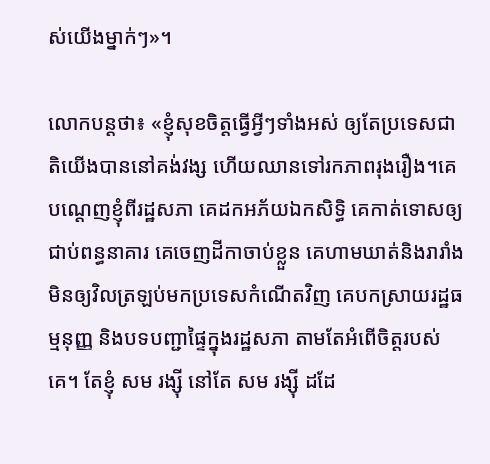ស់យើងម្នាក់ៗ»។

លោកបន្តថា៖ «ខ្ញុំសុខចិត្តធ្វើអ្វីៗទាំងអស់ ឲ្យតែប្រទេសជាតិយើងបាននៅគង់វង្ស ហើយឈានទៅរកភាពរុងរឿង។គេបណ្តេញខ្ញុំពីរដ្ឋសភា គេដកអភ័យឯកសិទ្ធិ គេកាត់ទោសឲ្យជាប់ពន្ធនាគារ គេចេញដីកាចាប់ខ្លួន គេហាមឃាត់និងរារាំងមិនឲ្យវិលត្រឡប់មកប្រទេសកំណើតវិញ គេបកស្រាយរដ្ឋធម្មនុញ្ញ និងបទបញ្ជាផ្ទៃក្នុងរដ្ឋសភា តាមតែអំពើចិត្តរបស់គេ។ តែខ្ញុំ សម រង្ស៊ី នៅតែ សម រង្ស៊ី ដដែ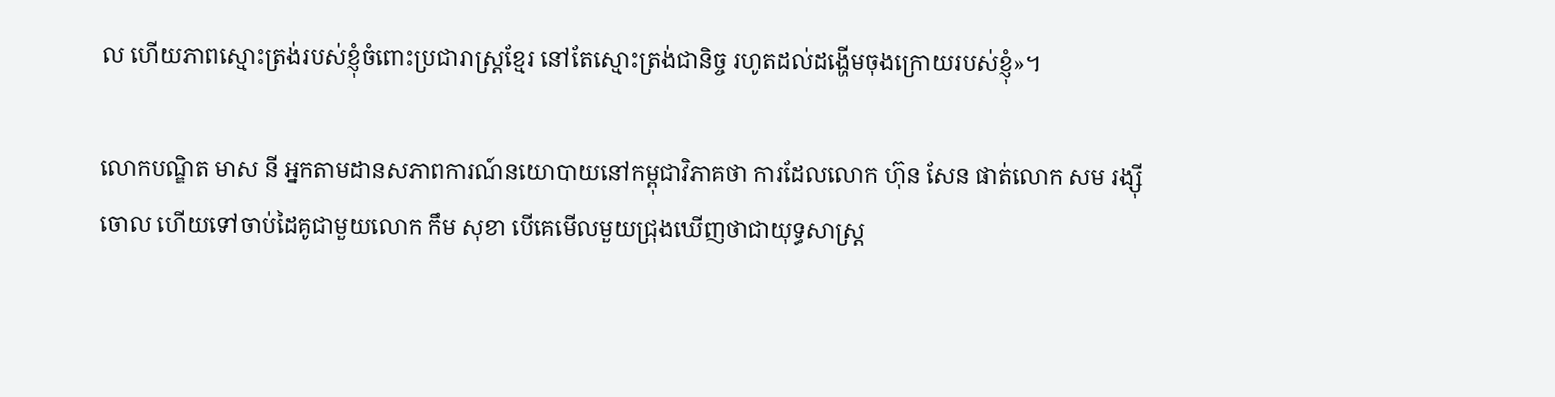ល ហើយភាពស្មោះត្រង់របស់ខ្ញុំចំពោះប្រជារាស្ត្រខ្មែរ នៅតែស្មោះត្រង់ជានិច្ច រហូតដល់ដង្ហើមចុងក្រោយរបស់ខ្ញុំ»។

លោកបណ្ឌិត មាស នី អ្នកតាមដានសភាពការណ៍នយោបាយនៅកម្ពុជាវិភាគថា ការដែលលោក ហ៊ុន សែន ផាត់លោក សម រង្ស៊ី ចោល ហើយទៅចាប់ដៃគូជាមួយលោក កឹម សុខា បើគេមើលមួយជ្រុងឃើញថាជាយុទ្ធសាស្ត្រ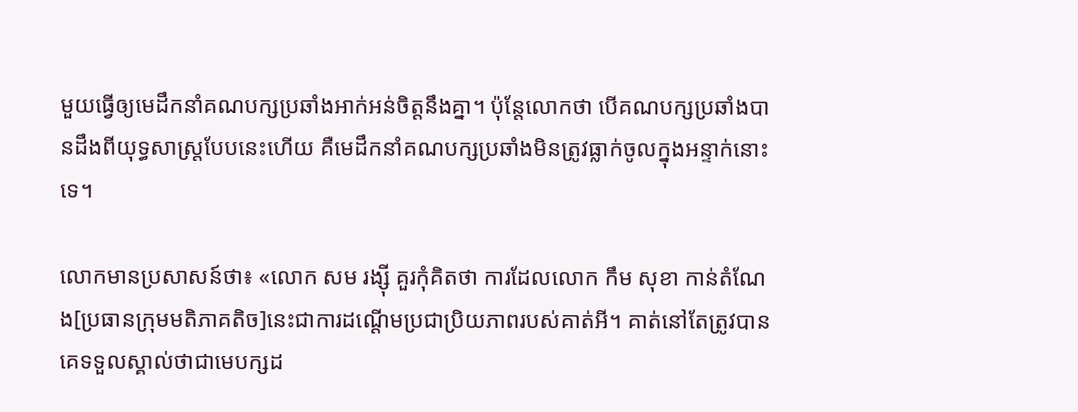មួយធ្វើឲ្យមេដឹកនាំគណបក្សប្រឆាំងអាក់អន់ចិត្តនឹងគ្នា។ ប៉ុន្តែលោកថា បើគណបក្សប្រឆាំងបានដឹងពីយុទ្ធសាស្ត្របែបនេះហើយ គឺមេដឹកនាំគណបក្សប្រឆាំងមិនត្រូវធ្លាក់ចូលក្នុងអន្ទាក់នោះទេ។

លោកមានប្រសាសន៍ថា៖ «លោក សម រង្ស៊ី គួរកុំគិតថា ការដែលលោក កឹម សុខា កាន់តំណែង[ប្រធានក្រុមមតិភាគតិច]នេះជាការដណ្តើមប្រជាប្រិយភាពរបស់គាត់អី។ គាត់នៅតែត្រូវបានគេទទួលស្គាល់ថាជាមេបក្សដ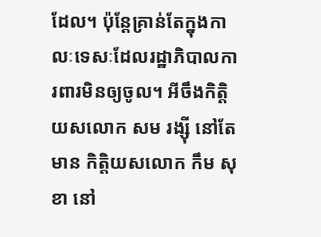ដែល។ ប៉ុន្តែគ្រាន់តែក្នុងកាលៈទេសៈដែលរដ្ឋាភិបាលការពារមិនឲ្យចូល។ អីចឹងកិត្តិយសលោក សម រង្ស៊ី នៅតែមាន កិត្តិយសលោក កឹម សុខា នៅ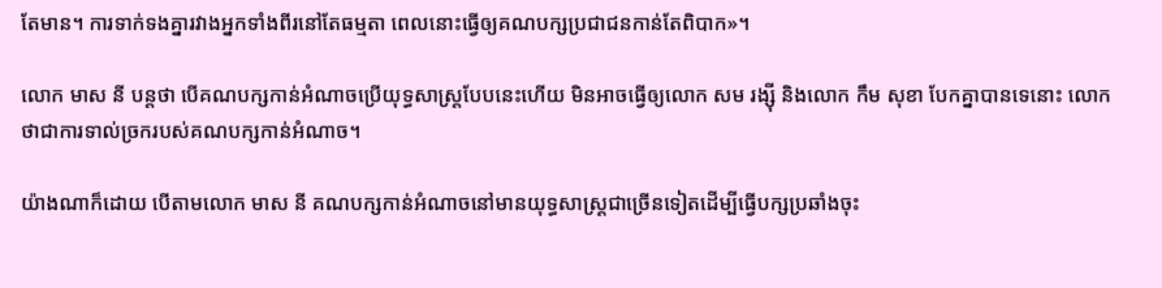តែមាន។ ការទាក់ទងគ្នារវាងអ្នកទាំងពីរនៅតែធម្មតា ពេលនោះធ្វើឲ្យគណបក្សប្រជាជនកាន់តែពិបាក»។

លោក មាស នី បន្តថា បើគណបក្សកាន់អំណាចប្រើយុទ្ធសាស្ត្របែបនេះហើយ មិនអាចធ្វើឲ្យលោក សម រង្ស៊ី និងលោក កឹម សុខា បែកគ្នាបានទេនោះ លោកថាជាការទាល់ច្រករបស់គណបក្សកាន់អំណាច។

យ៉ាងណាក៏ដោយ បើតាមលោក មាស នី គណបក្សកាន់អំណាចនៅមានយុទ្ធសាស្ត្រជាច្រើនទៀតដើម្បីធ្វើបក្សប្រឆាំងចុះ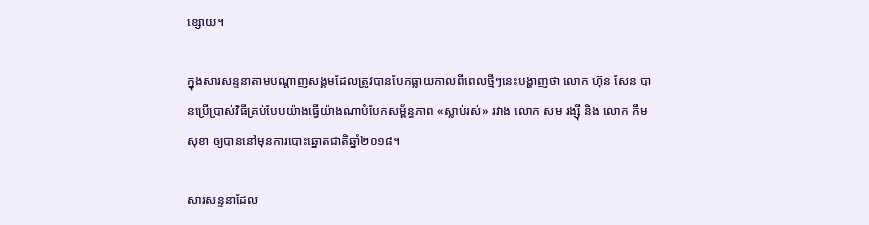ខ្សោយ។

ក្នុងសារសន្ទនាតាមបណ្តាញសង្គមដែលត្រូវបានបែកធ្លាយកាលពីពេលថ្មីៗនេះបង្ហាញថា លោក ហ៊ុន សែន បានប្រើប្រាស់វិធីគ្រប់បែបយ៉ាងធ្វើយ៉ាងណាបំបែកសម្ព័ន្ធភាព «ស្លាប់រស់» រវាង លោក សម រង្ស៊ី និង លោក កឹម សុខា ឲ្យបាននៅមុនការបោះឆ្នោតជាតិឆ្នាំ២០១៨។

សារសន្ទនាដែល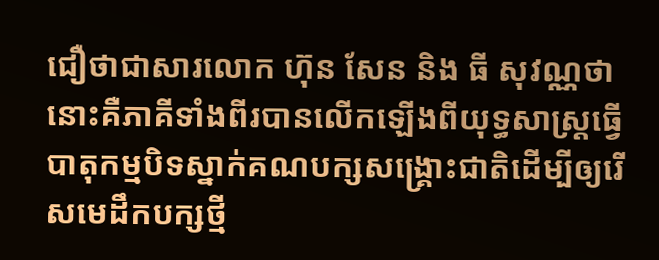ជឿថាជាសារលោក ហ៊ុន សែន និង ធី សុវណ្ណថា នោះគឺភាគីទាំងពីរបានលើកឡើងពីយុទ្ធសាស្ត្រធ្វើបាតុកម្មបិទស្នាក់គណបក្សសង្រ្គោះជាតិដើម្បីឲ្យរើសមេដឹកបក្សថ្មី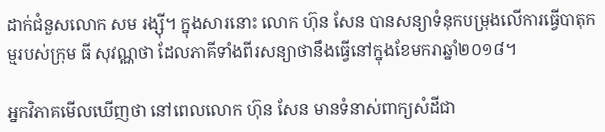ដាក់ជំនួសលោក សម រង្ស៊ី។ ក្នុងសារនោះ លោក ហ៊ុន សែន បានសន្យាទំនុកបម្រុងលើការធ្វើបាតុកម្មរបស់ក្រុម ធី សុវណ្ណថា ដែលភាគីទាំងពីរសន្យាថានឹងធ្វើនៅក្នុងខែមករាឆ្នាំ២០១៨។

អ្នកវិភាគមើលឃើញថា នៅពេលលោក ហ៊ុន សែន មានទំនាស់ពាក្យសំដីជា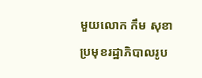មួយលោក កឹម សុខា ប្រមុខរដ្ឋាភិបាលរូប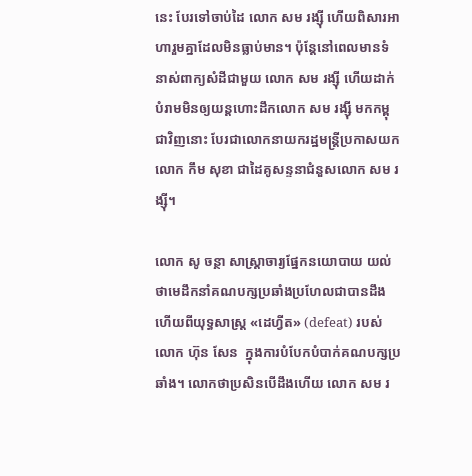នេះ បែរទៅចាប់ដៃ លោក សម រង្ស៊ី ហើយពិសារអាហារួមគ្នាដែលមិនធ្លាប់មាន។ ប៉ុន្តែនៅពេលមានទំនាស់ពាក្យសំដីជាមួយ លោក សម រង្ស៊ី ហើយដាក់បំរាមមិនឲ្យយន្តហោះដឹកលោក សម រង្ស៊ី មកកម្ពុជាវិញនោះ បែរជាលោកនាយករដ្ឋមន្រ្តីប្រកាសយកលោក កឹម សុខា ជាដៃគូសន្ទនាជំនួសលោក សម រង្ស៊ី។

លោក សូ ចន្ថា សាស្ត្រាចារ្យផ្នែកនយោបាយ យល់ថាមេដឹកនាំគណបក្សប្រឆាំងប្រហែលជាបានដឹងហើយពីយុទ្ធសាស្ត្រ «ដេហ្វីត» (defeat) របស់លោក ហ៊ុន សែន  ក្នុងការបំបែកបំបាក់គណបក្សប្រឆាំង។ លោកថាប្រសិនបើដឹងហើយ លោក សម រ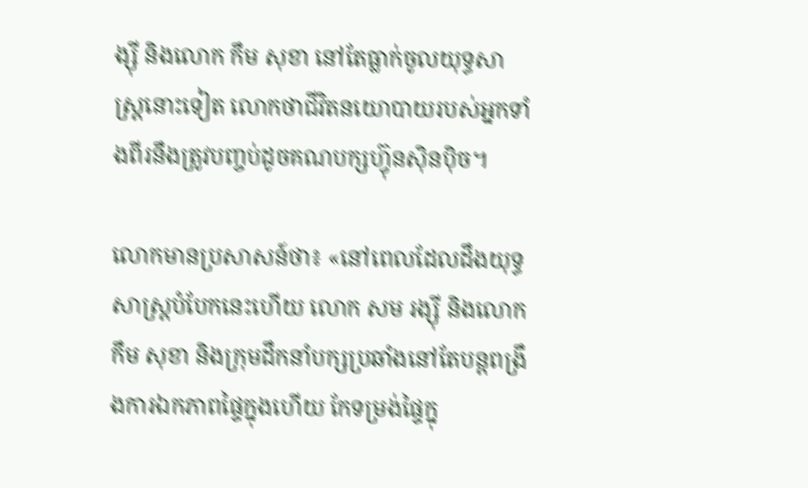ង្ស៊ី និងលោក កឹម សុខា នៅតែធ្លាក់ចូលយុទ្ធសាស្ត្រនោះទៀត លោកថាជីវិតនយោបាយរបស់អ្នកទាំងពីរនឹងត្រូវបញ្ចប់ដូចគណបក្សហ្វ៊ុនស៊ិនប៉ិច។

លោកមានប្រសាសន៍ថា៖ «នៅពេលដែលដឹងយុទ្ធសាស្ត្របំបែកនេះហើយ លោក សម រង្ស៊ី និងលោក កឹម សុខា និងក្រុមដឹកនាំបក្សប្រឆាំងនៅតែបន្តពង្រឹងការឯកភាពផ្ទៃក្នុងហើយ កែទម្រង់ផ្ទៃក្នុ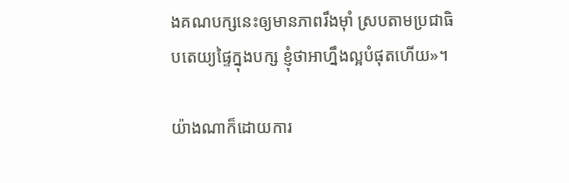ងគណបក្សនេះឲ្យមានភាពរឹងម៉ាំ ស្របតាមប្រជាធិបតេយ្យផ្ទៃក្នុងបក្ស ខ្ញុំថាអាហ្នឹងល្អបំផុតហើយ»។

យ៉ាងណាក៏ដោយការ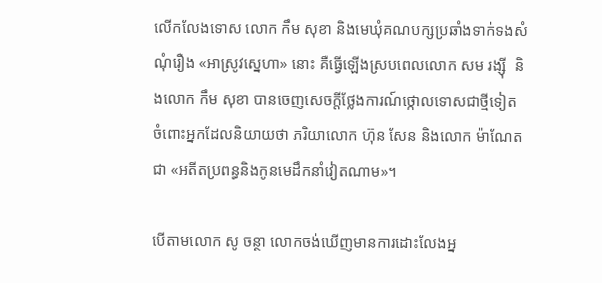លើកលែងទោស លោក កឹម សុខា និងមេឃុំគណបក្សប្រឆាំងទាក់ទងសំណុំរឿង «អាស្រូវស្នេហា» នោះ គឺធ្វើឡើងស្របពេលលោក សម រង្ស៊ី  និងលោក កឹម សុខា បានចេញសេចក្តីថ្លែងការណ៍ថ្កោលទោសជាថ្មីទៀត ចំពោះអ្នកដែលនិយាយថា ភរិយាលោក ហ៊ុន សែន និងលោក ម៉ាណែត ជា «អតីតប្រពន្ធនិងកូនមេដឹកនាំវៀតណាម»។

បើតាមលោក សូ ចន្ថា លោកចង់ឃើញមានការដោះលែងអ្ន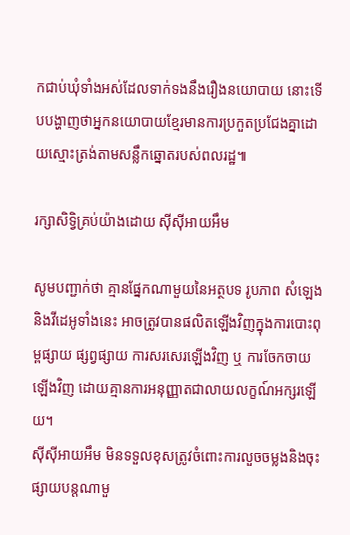កជាប់ឃុំទាំងអស់ដែលទាក់ទងនឹងរឿងនយោបាយ នោះទើបបង្ហាញថាអ្នកនយោបាយខ្មែរមានការប្រកួតប្រជែងគ្នាដោយស្មោះត្រង់តាមសន្លឹកឆ្នោតរបស់ពលរដ្ឋ៕

រក្សាសិទ្វិគ្រប់យ៉ាងដោយ ស៊ីស៊ីអាយអឹម

សូមបញ្ជាក់ថា គ្មានផ្នែកណាមួយនៃអត្ថបទ រូបភាព សំឡេង និងវីដេអូទាំងនេះ អាចត្រូវបានផលិតឡើងវិញក្នុងការបោះពុម្ពផ្សាយ ផ្សព្វផ្សាយ ការសរសេរឡើងវិញ ឬ ការចែកចាយឡើងវិញ ដោយគ្មានការអនុញ្ញាតជាលាយលក្ខណ៍អក្សរឡើយ។
ស៊ីស៊ីអាយអឹម មិនទទួលខុសត្រូវចំពោះការលួចចម្លងនិងចុះផ្សាយបន្តណាមួ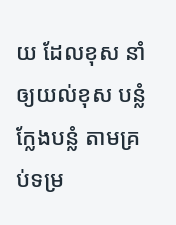យ ដែលខុស នាំឲ្យយល់ខុស បន្លំ ក្លែងបន្លំ តាមគ្រប់ទម្រ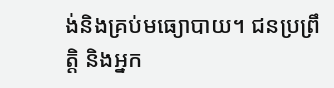ង់និងគ្រប់មធ្យោបាយ។ ជនប្រព្រឹត្តិ និងអ្នក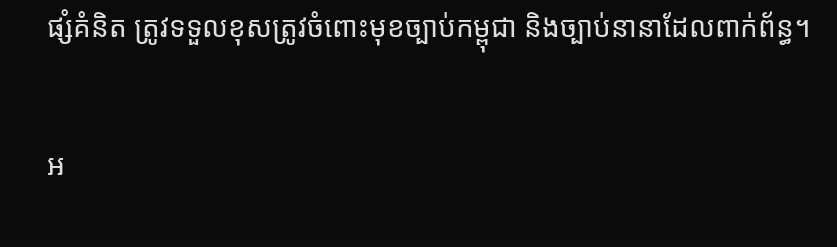ផ្សំគំនិត ត្រូវទទួលខុសត្រូវចំពោះមុខច្បាប់កម្ពុជា និងច្បាប់នានាដែលពាក់ព័ន្ធ។

អ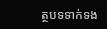ត្ថបទទាក់ទង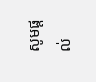សូមផ្ដល់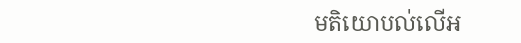មតិយោបល់លើអ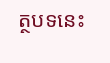ត្ថបទនេះ